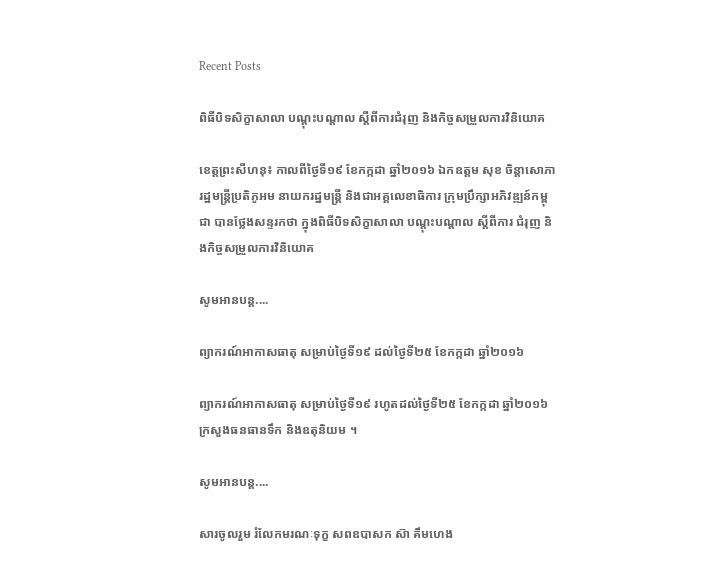Recent Posts

ពិធីបិទសិក្ខាសាលា បណ្តុះបណ្តាល ស្តីពីការជំរុញ និងកិច្ចសម្រួលការវិនិយោគ

ខេត្តព្រះសីហនុ៖ កាលពីថ្ងៃទី១៩ ខែកក្កដា ឆ្នាំ២០១៦ ឯកឧត្តម សុខ ចិន្តាសោភា រដ្ឋមន្រ្តីប្រតិភូអម នាយករដ្ឋមន្ត្រី និងជាអគ្គលេខាធិការ ក្រុមប្រឹក្សាអភិវឌ្ឍន៍កម្ពុជា បានថ្លែងសន្ទរកថា ក្នុងពិធីបិទសិក្ខាសាលា បណ្តុះបណ្តាល ស្តីពីការ ជំរុញ និងកិច្ចសម្រួលការវិនិយោគ

សូមអានបន្ត....

ព្យាករណ៍អាកាសធាតុ សម្រាប់ថ្ងៃទី១៩ ដល់ថ្ងៃទី២៥ ខែកក្កដា ឆ្នាំ២០១៦

ព្យាករណ៍អាកាសធាតុ សម្រាប់ថ្ងៃទី១៩ រហូតដល់ថ្ងៃទី២៥ ខែកក្កដា ឆ្នាំ២០១៦ ក្រសួងធនធានទឹក និងឧតុនិយម ។

សូមអានបន្ត....

សារចូលរួម រំលែកមរណៈទុក្ខ សពឧបាសក ស៊ា គឹមហេង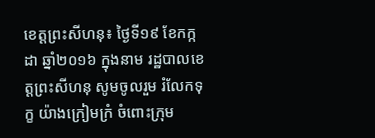ខេត្តព្រះសីហនុ៖ ថ្ងៃទី១៩ ខែកក្កដា ឆ្នាំ២០១៦ ក្នុងនាម រដ្ឋបាលខេត្តព្រះសីហនុ សូមចូលរួម រំលែកទុក្ខ យ៉ាងក្រៀមក្រំ ចំពោះក្រុម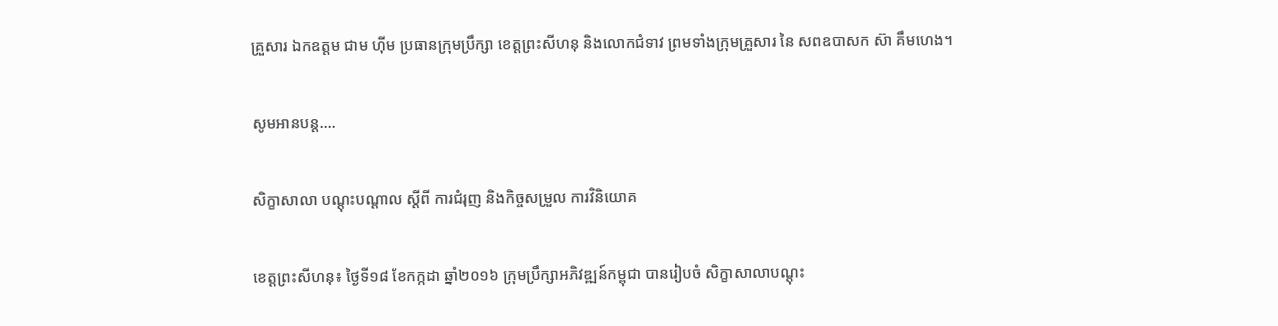គ្រួសារ ឯកឧត្តម ជាម ហុីម ប្រធានក្រុមប្រឹក្សា ខេត្តព្រះសីហនុ និងលោកជំទាវ ព្រមទាំងក្រុមគ្រួសារ នៃ សពឧបាសក ស៊ា គឹមហេង។

សូមអានបន្ត....

សិក្ខាសាលា បណ្តុះបណ្តាល ស្តីពី ការជំរុញ និងកិច្ចសម្រួល ការវិនិយោគ

ខេត្តព្រះសីហនុ៖ ថ្ងៃទី១៨ ខែកក្កដា ឆ្នាំ២០១៦ ក្រុមប្រឹក្សាអភិវឌ្ឍន៍កម្ពុជា បានរៀបចំ សិក្ខាសាលាបណ្តុះ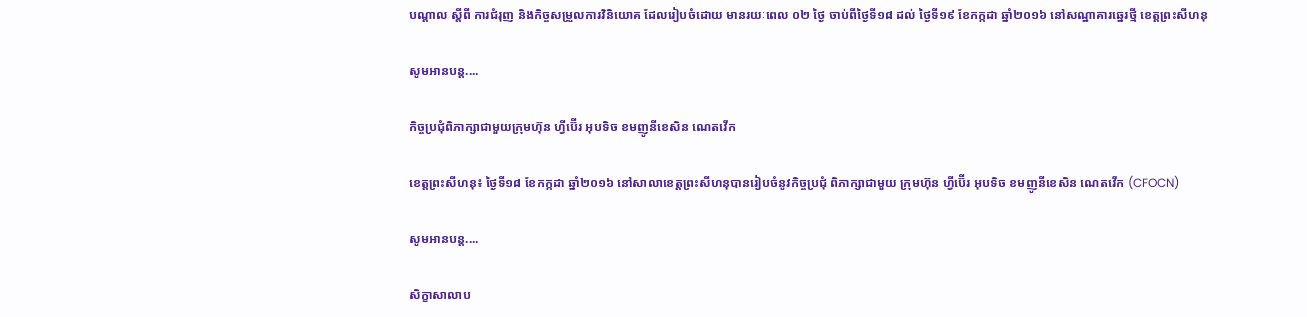បណ្តាល ស្តីពី ការជំរុញ និងកិច្ចសម្រួលការវិនិយោគ ដែលរៀបចំដោយ មានរយៈពេល ០២ ថ្ងៃ ចាប់ពីថ្ងៃទី១៨ ដល់ ថ្ងៃទី១៩ ខែកក្កដា ឆ្នាំ២០១៦ នៅសណ្ឋាគារឆ្នេរថ្មី ខេត្តព្រះសីហនុ

សូមអានបន្ត....

កិច្ចប្រជុំពិភាក្សាជាមួយក្រុមហ៊ុន ហ្វីប៊ើរ អុបទិច ខមញូនីខេសិន ណេតវើក

ខេត្តព្រះសីហនុ៖ ថ្ងៃទី១៨ ខែកក្កដា ឆ្នាំ២០១៦ នៅសាលាខេត្តព្រះសីហនុបានរៀបចំនូវកិច្ចប្រជុំ ពិភាក្សាជាមួយ ក្រុមហ៊ុន ហ្វីប៊ើរ អុបទិច ខមញូនីខេសិន ណេតវើក (CFOCN)

សូមអានបន្ត....

សិក្ខាសាលាប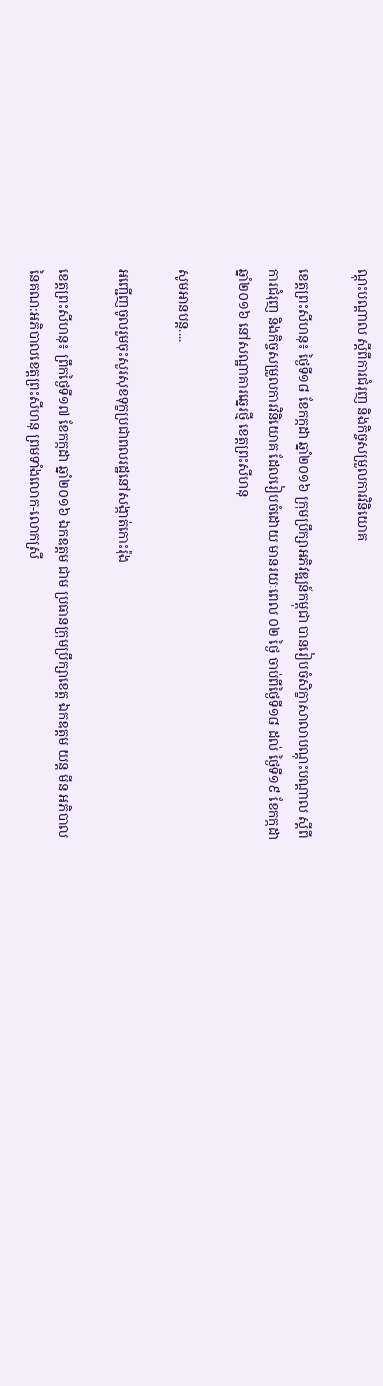ណ្តុះបណ្តាល ស្តីពីការជំរុញ និងកិច្ចសម្រួលការវិនិយោគ

ខេត្តព្រះសីហនុ៖ ថ្ងៃទី១៨ ខែកក្កដា ឆ្នាំ២០១៦ ក្រុមប្រឹក្សាអភិវឌ្ឍន៍កម្ពុជា បានរៀបចំសិក្ខាសាលាបណ្តុះបណ្តាល ស្តីពីការជំរុញ និងកិច្ចសម្រួលការវិនិយោគ ដែលរៀបចំដោយ មានរយៈពេល ០២ ថ្ងៃ ចាប់ពីថ្ងៃទី១៨ ដល់ ថ្ងៃទី១៩ ខែកក្កដា ឆ្នាំ២០១៦ នៅសណ្ឋាគារឆ្នេរថ្មី ខេត្តព្រះសីហនុ

សូមអានបន្ត....

អញ្ជើញចូលរួមចុះសួរសុខទុក្ខប្រជាពលរដ្ឋនៅសង្កាត់កោះរ៉ុង

ខេត្តព្រះសីហនុ៖ ព្រឹកថ្ងៃទី១៧ ខែកក្កដា ឆ្នាំ២០១៦ ឯកឧត្តម ជាម ប្រធានក្រុមប្រឹក្សាខេត្ត ឯកឧត្តម យន្ត មីន អភិបាល នៃគណ:អភិបាលខេត្តព្រះសីហនុ ព្រមទាំងលោក-លោកស្រី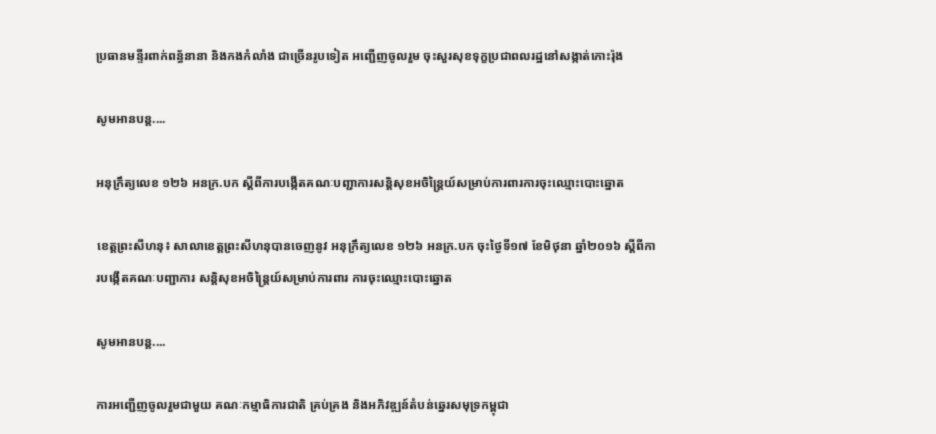ប្រធានមន្ទីរពាក់ពន្ធ័នានា និងកងកំលាំង ជាច្រើនរូបទៀត អញ្ជើញចូលរួម ចុះសួរសុខទុក្ខប្រជាពលរដ្ឋនៅសង្កាត់កោះរ៉ុង

សូមអានបន្ត....

អនុក្រឹត្យលេខ ១២៦ អនក្រ.បក ស្តីពីការបង្កើតគណៈបញ្ជាការសន្តិសុខអចិន្រ្តៃយ៍សម្រាប់ការពារការចុះឈ្មោះបោះឆ្នោត

ខេត្តព្រះសីហនុ៖ សាលាខេត្តព្រះសីហនុបានចេញនូវ អនុក្រឹត្យលេខ ១២៦ អនក្រ.បក ចុះថ្ងៃទី១៧ ខែមិថុនា ឆ្នាំ២០១៦ ស្តីពីការបង្កើតគណៈបញ្ជាការ សន្តិសុខអចិន្រ្តៃយ៍សម្រាប់ការពារ ការចុះឈ្មោះបោះឆ្នោត

សូមអានបន្ត....

ការអញ្ជើញចូលរួមជាមួយ គណៈកម្មាធិការជាតិ គ្រប់គ្រង និងអភិវឌ្ឍន៍តំបន់ឆ្នេរសមុទ្រកម្ពុជា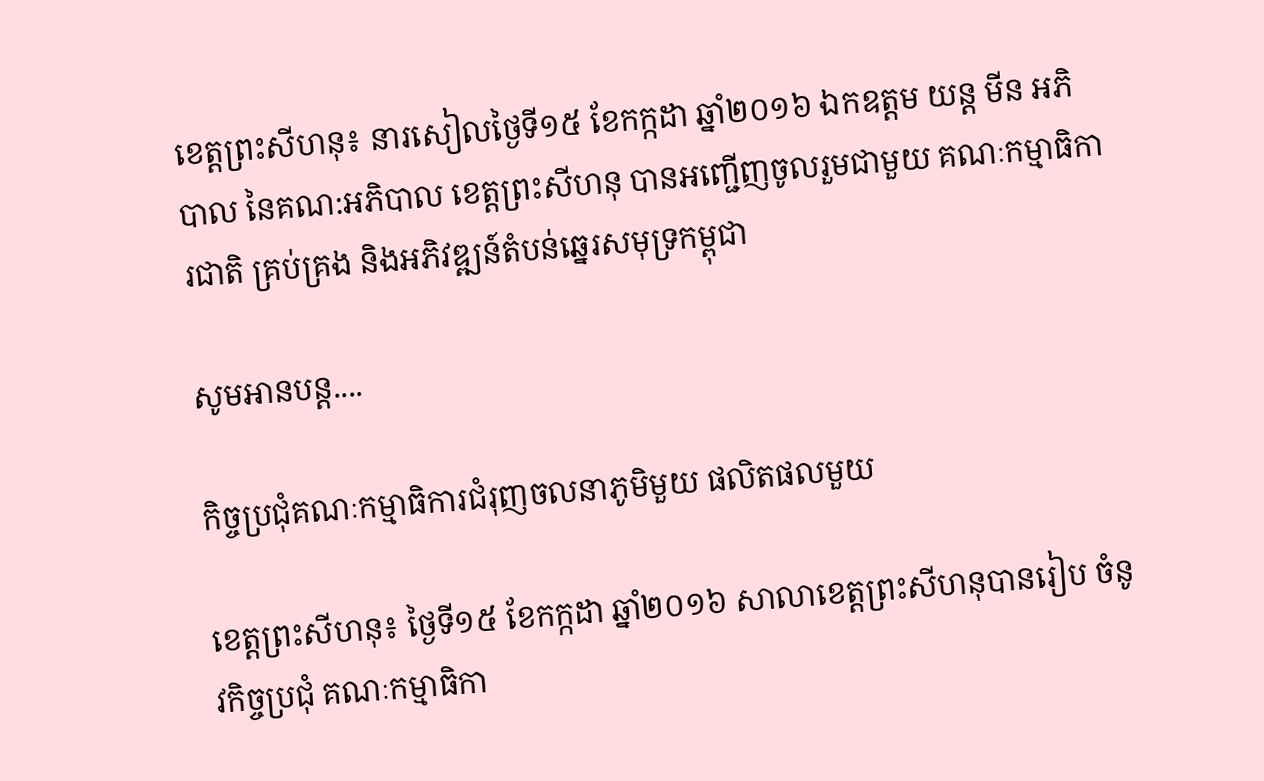ខេត្តព្រះសីហនុ៖ នារសៀលថ្ងៃទី១៥ ខែកក្កដា ឆ្នាំ២០១៦ ឯកឧត្តម យន្ត មីន អភិបាល នៃគណ:អភិបាល ខេត្តព្រះសីហនុ បានអញ្ជើញចូលរួមជាមួយ គណៈកម្មាធិការជាតិ គ្រប់គ្រង និងអភិវឌ្ឍន៍តំបន់ឆ្នេរសមុទ្រកម្ពុជា

សូមអានបន្ត....

កិច្ចប្រជុំគណៈកម្មាធិការជំរុញចលនាភូមិមួយ ផលិតផលមួយ

ខេត្តព្រះសីហនុ៖ ថ្ងៃទី១៥ ខែកក្កដា ឆ្នាំ២០១៦ សាលាខេត្តព្រះសីហនុបានរៀប ចំនូវកិច្ចប្រជុំ គណៈកម្មាធិកា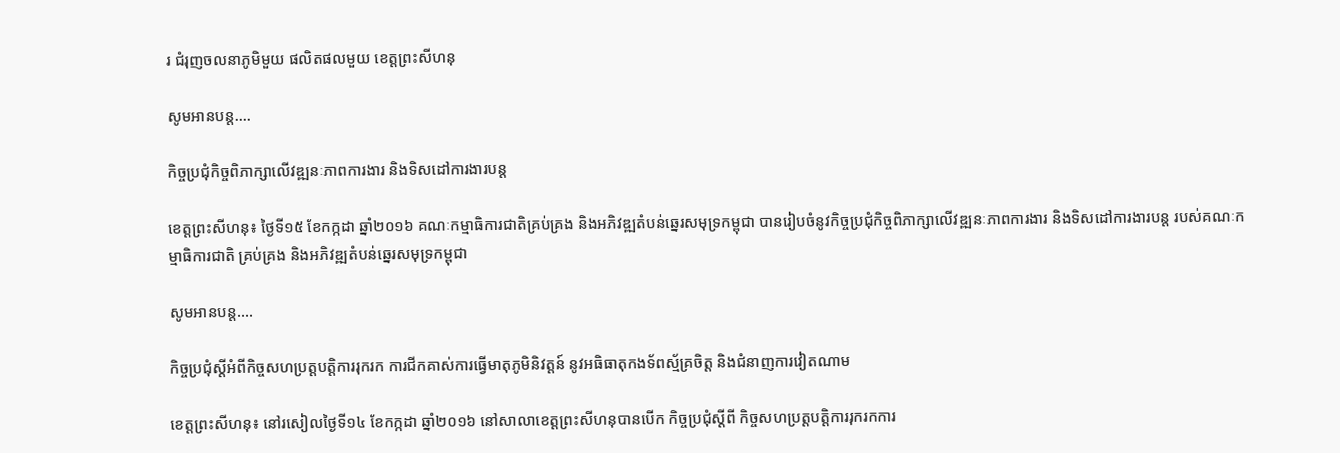រ ជំរុញចលនាភូមិមួយ ផលិតផលមួយ ខេត្តព្រះសីហនុ

សូមអានបន្ត....

កិច្ចប្រជុំកិច្ចពិភាក្សាលើវឌ្ឍនៈភាពការងារ និងទិសដៅការងារបន្ត

ខេត្តព្រះសីហនុ៖ ថ្ងៃទី១៥ ខែកក្កដា ឆ្នាំ២០១៦ គណៈកម្មាធិការជាតិគ្រប់គ្រង និងអភិវឌ្ឍតំបន់ឆ្នេរសមុទ្រកម្ពុជា បានរៀបចំនូវកិច្ចប្រជុំកិច្ចពិភាក្សាលើវឌ្ឍនៈភាពការងារ និងទិសដៅការងារបន្ត របស់គណៈកម្មាធិការជាតិ គ្រប់គ្រង និងអភិវឌ្ឍតំបន់ឆ្នេរសមុទ្រកម្ពុជា

សូមអានបន្ត....

កិច្ចប្រជុំស្តីអំពីកិច្ចសហប្រត្តបត្តិការរុករក ការជីកគាស់ការធ្វើមាតុភូមិនិវត្តន៍ នូវអធិធាតុកងទ័ពស្ម័គ្រចិត្ត និងជំនាញការវៀតណាម

ខេត្តព្រះសីហនុ៖ នៅរសៀលថ្ងៃទី១៤ ខែកក្កដា ឆ្នាំ២០១៦ នៅសាលាខេត្តព្រះសីហនុបានបើក កិច្ចប្រជុំស្តីពី កិច្ចសហប្រត្តបត្តិការរុករកការ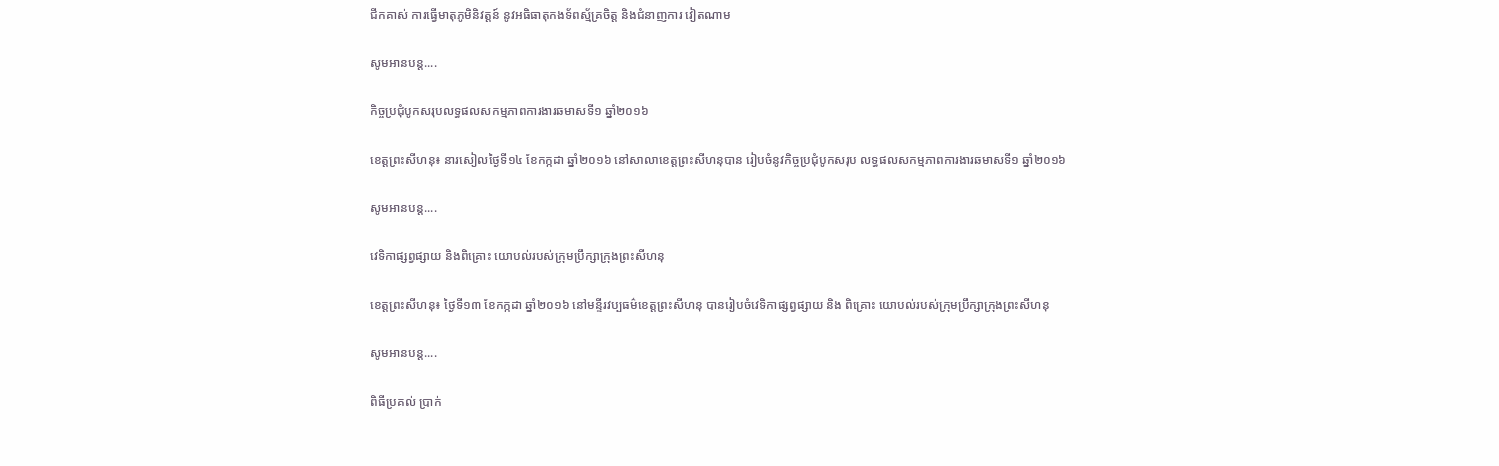ជីកគាស់ ការធ្វើមាតុភូមិនិវត្តន៍ នូវអធិធាតុកងទ័ពស្ម័គ្រចិត្ត និងជំនាញការ វៀតណាម

សូមអានបន្ត....

កិច្ចប្រជុំបូកសរុបលទ្ធផលសកម្មភាពការងារឆមាសទី១ ឆ្នាំ២០១៦

ខេត្តព្រះសីហនុ៖ នារសៀលថ្ងៃទី១៤ ខែកក្កដា ឆ្នាំ២០១៦ នៅសាលាខេត្តព្រះសីហនុបាន រៀបចំនូវកិច្ចប្រជុំបូកសរុប លទ្ធផលសកម្មភាពការងារឆមាសទី១ ឆ្នាំ២០១៦

សូមអានបន្ត....

វេទិកាផ្សព្វផ្សាយ និងពិគ្រោះ យោបល់របស់ក្រុមប្រឹក្សាក្រុងព្រះសីហនុ

ខេត្តព្រះសីហនុ៖ ថ្ងៃទី១៣ ខែកក្កដា ឆ្នាំ២០១៦ នៅមន្ទីរវប្បធម៌ខេត្តព្រះសីហនុ បានរៀបចំវេទិកាផ្សព្វផ្សាយ និង ពិគ្រោះ យោបល់របស់ក្រុមប្រឹក្សាក្រុងព្រះសីហនុ

សូមអានបន្ត....

ពិធីប្រគល់ ប្រាក់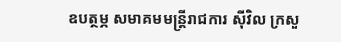ឧបត្ថម្ភ សមាគមមន្រ្តីរាជការ សុីវិល ក្រសួ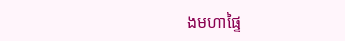ងមហាផ្ទៃ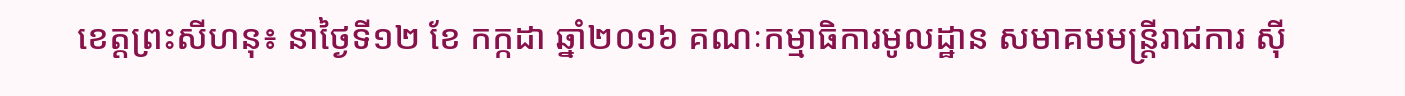ខេត្តព្រះសីហនុ៖ នាថ្ងៃទី១២ ខែ កក្កដា ឆ្នាំ២០១៦ គណៈកម្មាធិការមូលដ្ឋាន សមាគមមន្រ្តីរាជការ សុី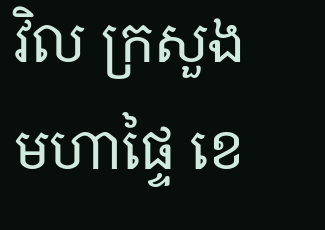វិល ក្រសួងមហាផ្ទៃ ខេ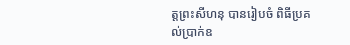ត្តព្រះសីហនុ បានរៀបចំ ពិធីប្រគល់ប្រាក់ឧ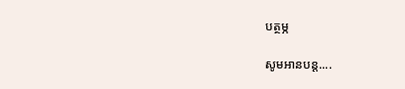បត្ថម្ភ

សូមអានបន្ត....